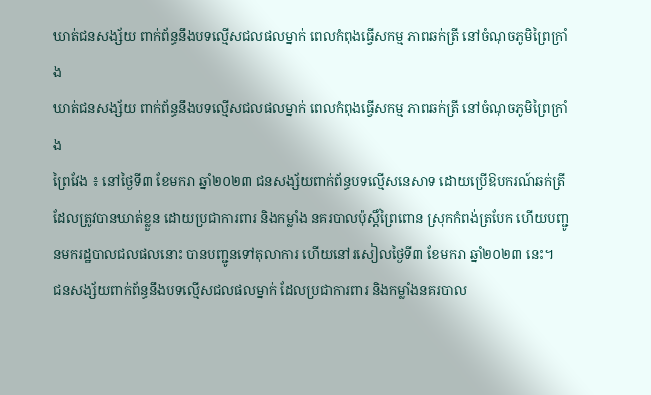ឃាត់ជនសង្ស័យ ពាក់ព័ន្ធនឹងបទល្មើសជលផលម្នាក់ ពេលកំពុងធ្វើសកម្ម ភាពឆក់ត្រី នៅចំណុចភូមិព្រៃក្រាំង
ឃាត់ជនសង្ស័យ ពាក់ព័ន្ធនឹងបទល្មើសជលផលម្នាក់ ពេលកំពុងធ្វើសកម្ម ភាពឆក់ត្រី នៅចំណុចភូមិព្រៃក្រាំង
ព្រៃវែង ៖ នៅថ្ងៃទី៣ ខែមករា ឆ្នាំ២០២៣ ជនសង្ស័យពាក់ព័ន្ធបទល្មើសនេសាទ ដោយប្រើឱបករណ៍ឆក់ត្រី ដែលត្រូវបានឃាត់ខ្លួន ដោយប្រជាការពារ និងកម្លាំង នគរបាលប៉ុស្តិ៍ព្រៃពោន ស្រុកកំពង់ត្របែក ហើយបញ្ជូនមករដ្ឋបាលជលផលនោះ បានបញ្ជូនទៅតុលាការ ហើយនៅរសៀលថ្ងៃទី៣ ខែមករា ឆ្នាំ២០២៣ នេះ។
ជនសង្ស័យពាក់ព័ន្ធនឹងបទល្មើសជលផលម្នាក់ ដែលប្រជាការពារ និងកម្លាំងនគរបាល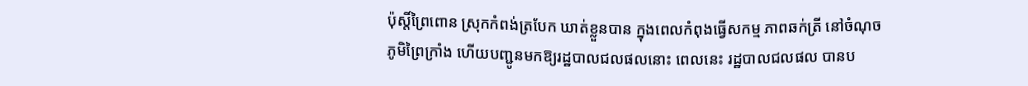ប៉ុស្តិ៍ព្រៃពោន ស្រុកកំពង់ត្របែក ឃាត់ខ្លួនបាន ក្នុងពេលកំពុងធ្វើសកម្ម ភាពឆក់ត្រី នៅចំណុចភូមិព្រៃក្រាំង ហើយបញ្ជូនមកឱ្យរដ្ឋបាលជលផលនោះ ពេលនេះ រដ្ឋបាលជលផល បានប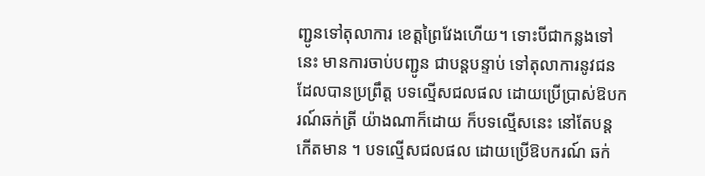ញ្ជូនទៅតុលាការ ខេត្តព្រៃវែងហើយ។ ទោះបីជាកន្លងទៅនេះ មានការចាប់បញ្ជូន ជាបន្តបន្ទាប់ ទៅតុលាការនូវជនដែលបានប្រព្រឹត្ត បទល្មើសជលផល ដោយប្រើប្រាស់ឱបករណ៍ឆក់ត្រី យ៉ាងណាក៏ដោយ ក៏បទល្មើសនេះ នៅតែបន្តកើតមាន ។ បទល្មើសជលផល ដោយប្រើឱបករណ៍ ឆក់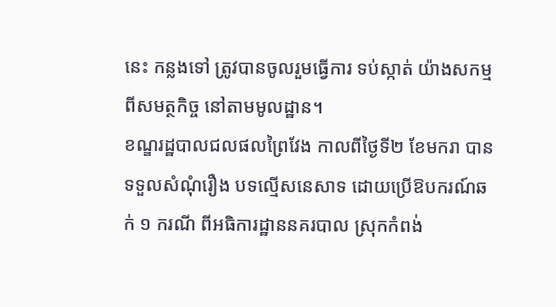នេះ កន្លងទៅ ត្រូវបានចូលរួមធ្វើការ ទប់ស្កាត់ យ៉ាងសកម្មពីសមត្ថកិច្ច នៅតាមមូលដ្ឋាន។
ខណ្ឌរដ្ឋបាលជលផលព្រៃវែង កាលពីថ្ងៃទី២ ខែមករា បានទទួលសំណុំរឿង បទល្មើសនេសាទ ដោយប្រើឱបករណ៍ឆក់ ១ ករណី ពីអធិការដ្ឋាននគរបាល ស្រុកកំពង់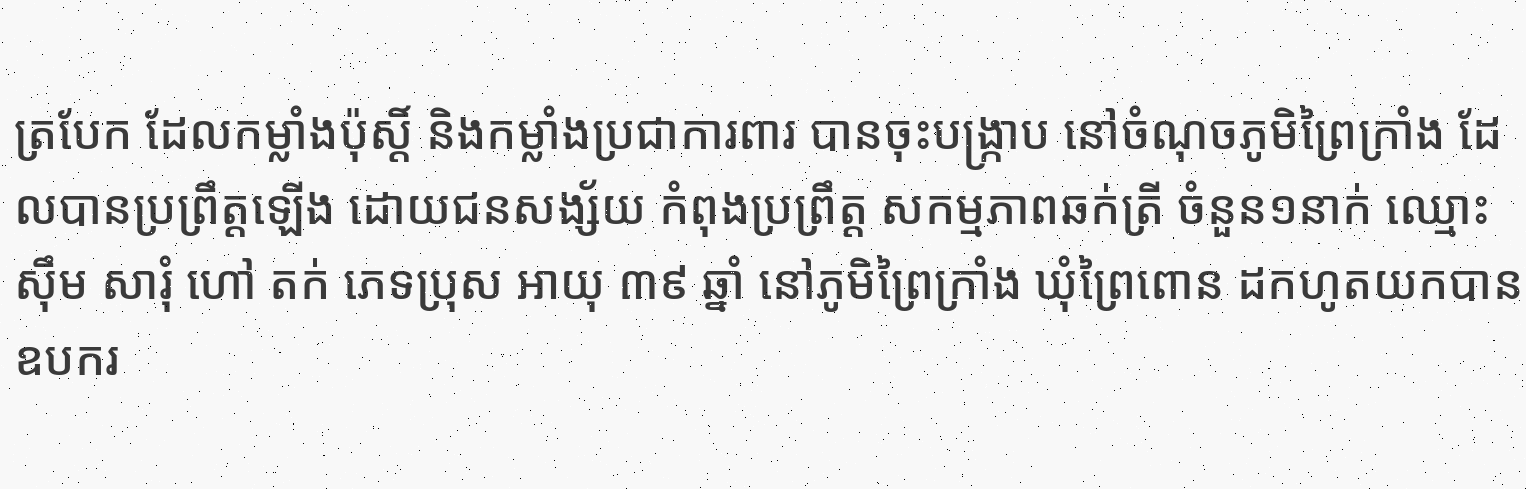ត្របែក ដែលកម្លាំងប៉ុស្តិ៍ និងកម្លាំងប្រជាការពារ បានចុះបង្ក្រាប នៅចំណុចភូមិព្រៃក្រាំង ដែលបានប្រព្រឹត្ដឡើង ដោយជនសង្ស័យ កំពុងប្រព្រឹត្ត សកម្មភាពឆក់ត្រី ចំនួន១នាក់ ឈ្មោះ ស៊ឹម សារុំ ហៅ តក់ ភេទប្រុស អាយុ ៣៩ ឆ្នាំ នៅភូមិព្រៃក្រាំង ឃុំព្រៃពោន ដកហូតយកបានឧបករ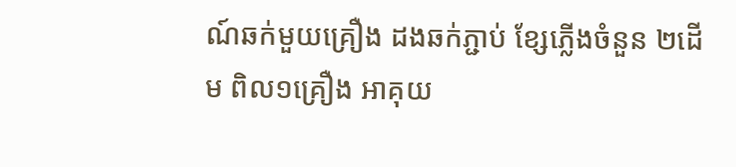ណ៍ឆក់មួយគ្រឿង ដងឆក់ភ្ជាប់ ខ្សែភ្លើងចំនួន ២ដើម ពិល១គ្រឿង អាគុយ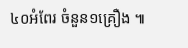៤០អំពែរ ចំនួន១គ្រឿង ៕